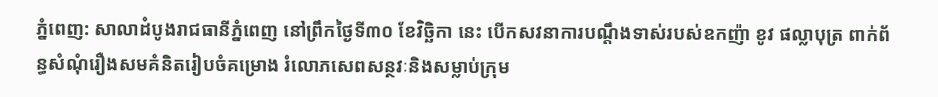ភ្នំពេញ: សាលាដំបូងរាជធានីភ្នំពេញ នៅព្រឹកថ្ងៃទី៣០ ខែវិច្ឆិកា នេះ បើកសវនាការបណ្តឹងទាស់របស់ឧកញ៉ា ខូវ ផល្លាបុត្រ ពាក់ព័ន្ធសំណុំរឿងសមគំនិតរៀបចំគម្រោង រំលោភសេពសន្ថវៈនិងសម្លាប់ក្រុម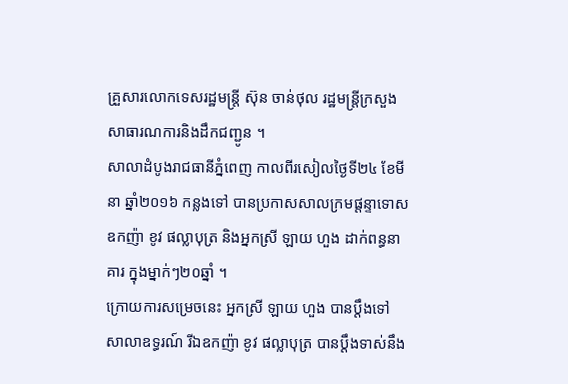គ្រួសារលោកទេសរដ្ឋមន្រ្តី ស៊ុន ចាន់ថុល រដ្ឋមន្ត្រីក្រសួងសាធារណការនិងដឹកជញ្ជូន ។
សាលាដំបូងរាជធានីភ្នំពេញ កាលពីរសៀលថ្ងៃទី២៤ ខែមីនា ឆ្នាំ២០១៦ កន្លងទៅ បានប្រកាសសាលក្រមផ្តន្ទាទោស ឧកញ៉ា ខូវ ផល្លាបុត្រ និងអ្នកស្រី ឡាយ ហួង ដាក់ពន្ធនាគារ ក្នុងម្នាក់ៗ២០ឆ្នាំ ។
ក្រោយការសម្រេចនេះ អ្នកស្រី ឡាយ ហួង បានប្តឹងទៅសាលាឧទ្ធរណ៍ រីឯឧកញ៉ា ខូវ ផល្លាបុត្រ បានប្តឹងទាស់នឹង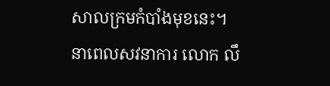សាលក្រមកំបាំងមុខនេះ។
នាពេលសវនាការ លោក លឹ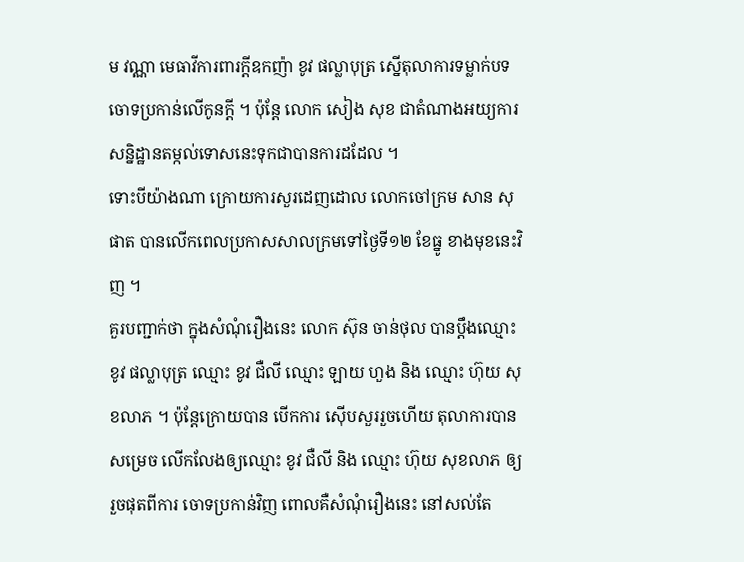ម វណ្ណា មេធាវីការពារក្ដីឧកញ៉ា ខូវ ផល្លាបុត្រ ស្នើតុលាការទម្លាក់បទចោទប្រកាន់លើកូនក្តី ។ ប៉ុន្តែ លោក សៀង សុខ ជាតំណាងអយ្យការ សន្និដ្ឋានតម្កល់ទោសនេះទុកជាបានការដដែល ។
ទោះបីយ៉ាងណា ក្រោយការសួរដេញដោល លោកចៅក្រម សាន សុផាត បានលើកពេលប្រកាសសាលក្រមទៅថ្ងៃទី១២ ខែធ្នូ ខាងមុខនេះវិញ ។
គួរបញ្ជាក់ថា ក្នុងសំណុំរឿងនេះ លោក ស៊ុន ចាន់ថុល បានប្តឹងឈ្មោះ ខូវ ផល្លាបុត្រ ឈ្មោះ ខូវ ជឺលី ឈ្មោះ ឡាយ ហួង និង ឈ្មោះ ហ៊ុយ សុខលាភ ។ ប៉ុន្តែក្រោយបាន បើកការ ស៊ើបសួររួចហើយ តុលាការបានសម្រេច លើកលែងឲ្យឈ្មោះ ខូវ ជឺលី និង ឈ្មោះ ហ៊ុយ សុខលាភ ឲ្យរួចផុតពីការ ចោទប្រកាន់វិញ ពោលគឺសំណុំរឿងនេះ នៅសល់តែ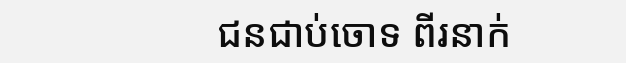ជនជាប់ចោទ ពីរនាក់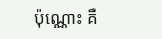ប៉ុណ្ណោះ គឺ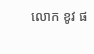លោក ខូវ ផ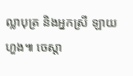ល្លាបុត្រ និងអ្នកស្រី ឡាយ ហួង៕ ចេស្តា